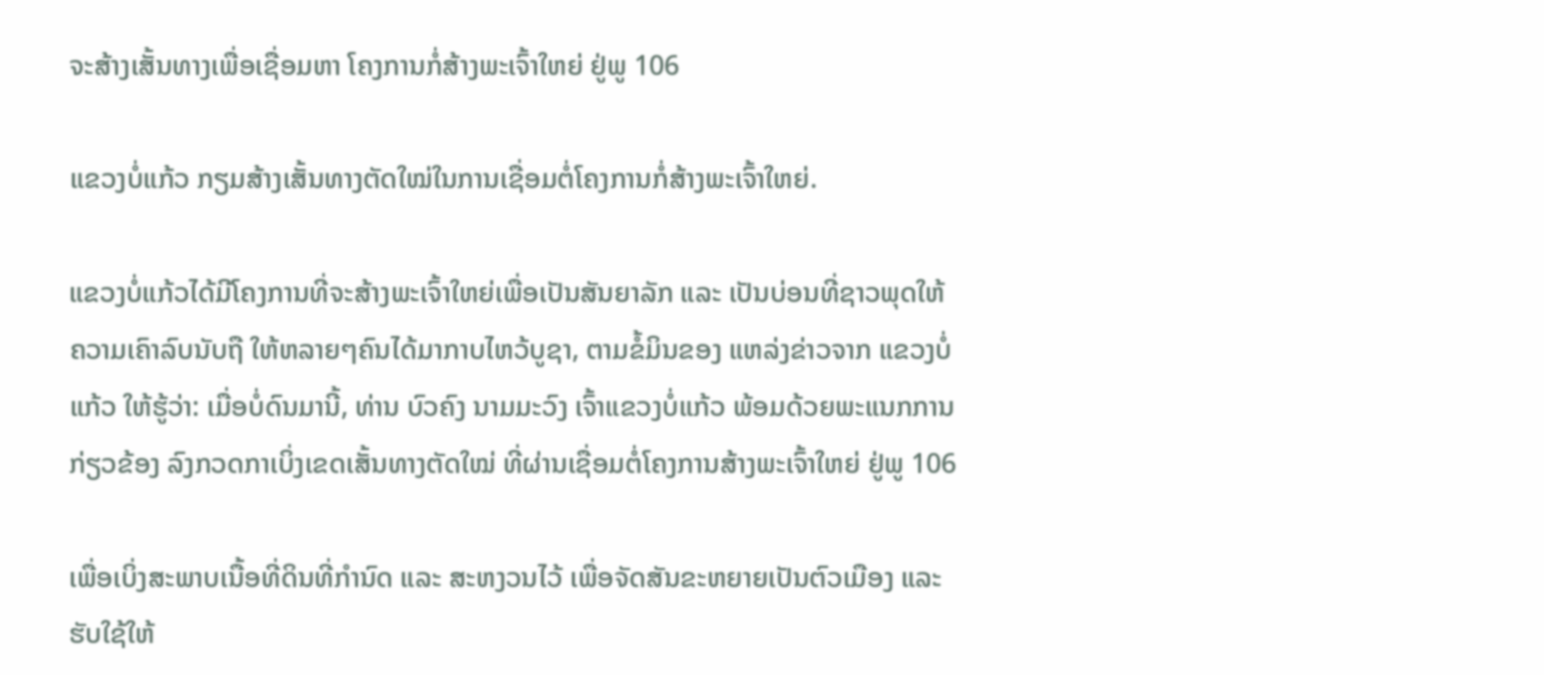ຈະສ້າງເສັ້ນທາງເພື່ອເຊື່ອມຫາ ໂຄງການກໍ່ສ້າງພະເຈົ້າໃຫຍ່ ຢູ່ພູ 106

ແຂວງບໍ່ແກ້ວ ກຽມສ້າງເສັ້ນທາງຕັດໃໝ່ໃນການເຊື່ອມຕໍ່ໂຄງການກໍ່ສ້າງພະເຈົ້າໃຫຍ່.

ແຂວງບໍ່ແກ້ວໄດ້ມີໂຄງການທີ່ຈະສ້າງພະເຈົ້າໃຫຍ່ເພື່ອເປັນສັນຍາລັກ ແລະ ເປັນບ່ອນທີ່ຊາວພຸດໃຫ້ຄວາມເຄົາລົບນັບຖື ໃຫ້ຫລາຍໆຄົນໄດ້ມາກາບໄຫວ້ບູຊາ, ຕາມຂໍ້ມິນຂອງ ແຫລ່ງຂ່າວຈາກ ແຂວງບໍ່ແກ້ວ ໃຫ້ຮູ້ວ່າ: ເມື່ອບໍ່ດົນມານີ້, ທ່ານ ບົວຄົງ ນາມມະວົງ ເຈົ້າແຂວງບໍ່ແກ້ວ ພ້ອມດ້ວຍພະແນກການກ່ຽວຂ້ອງ ລົງກວດກາເບິ່ງເຂດເສັ້ນທາງຕັດໃໝ່ ທີ່ຜ່ານເຊື່ອມຕໍ່ໂຄງການສ້າງພະເຈົ້າໃຫຍ່ ຢູ່ພູ 106

ເພື່ອເບິ່ງສະພາບເນື້ອທີ່ດິນທີ່ກຳນົດ ແລະ ສະຫງວນໄວ້ ເພື່ອຈັດສັນຂະຫຍາຍເປັນຕົວເມືອງ ແລະ ຮັບໃຊ້ໃຫ້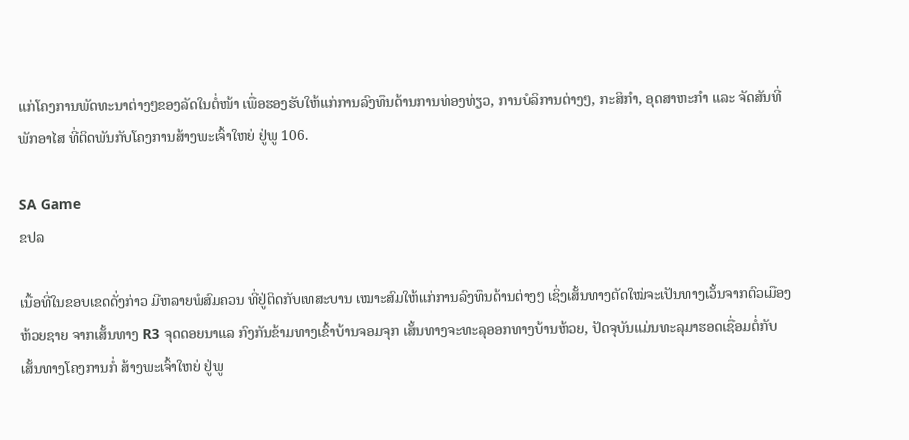ແກ່ໂຄງການພັດທະນາຕ່າງໆຂອງລັດໃນຕໍ່ໜ້າ ເພື່ອຮອງຮັບໃຫ້ແກ່ການລົງທຶນດ້ານການທ່ອງທ່ຽວ, ການບໍລິການຕ່າງໆ, ກະສິກຳ, ອຸດສາຫະກຳ ແລະ ຈັດສັນທີ່ພັກອາໄສ ທີ່ຕິດພັນກັບໂຄງການສ້າງພະເຈົ້າໃຫຍ່ ຢູ່ພູ 106.

SA Game
ຂປລ

ເນື້ອທີ່ໃນຂອບເຂດດັ່ງກ່າວ ມີຫລາຍພໍສົມຄວນ ທີ່ຢູ່ຕິດກັບເທສະບານ ເໝາະສົມໃຫ້ແກ່ການລົງທຶນດ້ານຕ່າງໆ ເຊິ່ງເສັ້ນທາງຕັດໃໝ່ຈະເປັນທາງເວັ້ນຈາກຕົວເມືອງຫ້ວຍຊາຍ ຈາກເສັ້ນທາງ R3 ຈຸດດອຍນາແລ ກົງກັນຂ້າມທາງເຂົ້າບ້ານຈອມຈຸກ ເສັ້ນທາງຈະທະລຸອອກທາງບ້ານຫ້ວຍ, ປັດຈຸບັນແມ່ນທະລຸມາຮອດເຊື່ອມຕໍ່ກັບ ເສັ້ນທາງໂຄງການກໍ່ ສ້າງພະເຈົ້າໃຫຍ່ ຢູ່ພູ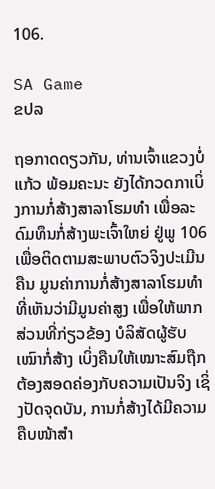106.

SA Game
ຂປລ

ຖອກາດດຽວກັນ, ທ່ານເຈົ້າແຂວງບໍ່ແກ້ວ ພ້ອມຄະນະ ຍັງໄດ້ກວດກາເບິ່ງການກໍ່ສ້າງສາລາໂຮມທຳ ເພື່ອລະດົມທຶນກໍ່ສ້າງພະເຈົ້າໃຫຍ່ ຢູ່ພູ 106 ເພື່ອຕິດຕາມສະພາບຕົວຈິງປະເມີນຄືນ ມູນຄ່າການກໍ່ສ້າງສາລາໂຮມທຳ ທີ່ເຫັນວ່າມີມູນຄ່າສູງ ເພື່ອໃຫ້ພາກ ສ່ວນທີ່ກ່ຽວຂ້ອງ ບໍລິສັດຜູ້ຮັບເໝົາກໍ່ສ້າງ ເບິ່ງຄືນໃຫ້ເໝາະສົມຖືກຕ້ອງສອດຄ່ອງກັບຄວາມເປັນຈິງ ເຊິ່ງປັດຈຸດບັນ, ການກໍ່ສ້າງໄດ້ມີຄວາມຄືບໜ້າສຳ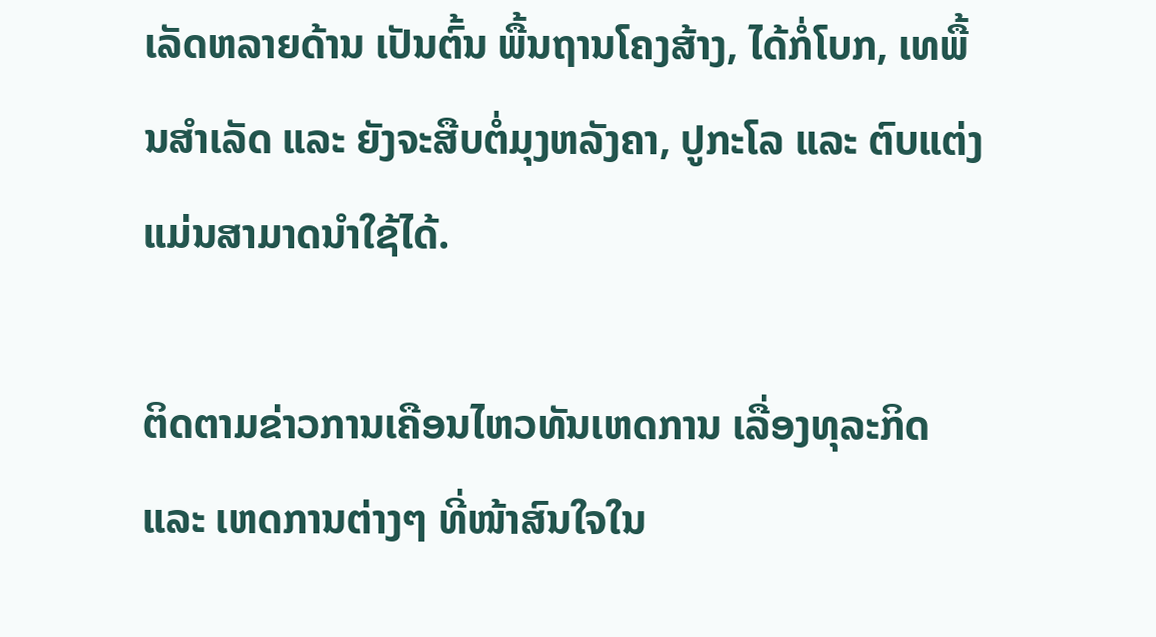ເລັດຫລາຍດ້ານ ເປັນຕົ້ນ ພື້ນຖານໂຄງສ້າງ, ໄດ້ກໍ່ໂບກ, ເທພື້ນສຳເລັດ ແລະ ຍັງຈະສືບຕໍ່ມຸງຫລັງຄາ, ປູກະໂລ ແລະ ຕົບແຕ່ງ ແມ່ນສາມາດນຳໃຊ້ໄດ້.

ຕິດຕາມຂ່າວການເຄືອນໄຫວທັນເຫດການ ເລື່ອງທຸລະກິດ ແລະ ເຫດການຕ່າງໆ ທີ່ໜ້າສົນໃຈໃນ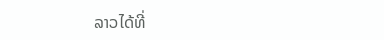ລາວໄດ້ທີ່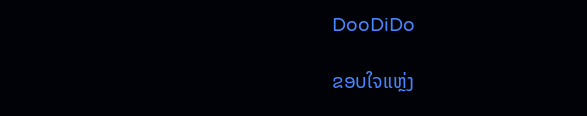DooDiDo

ຂອບໃຈແຫຼ່ງ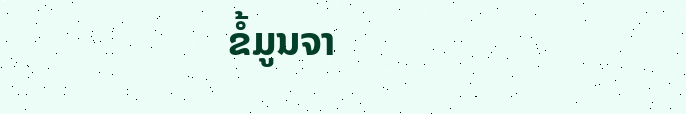ຂໍ້ມູນຈາ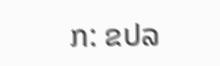ກ: ຂປລ